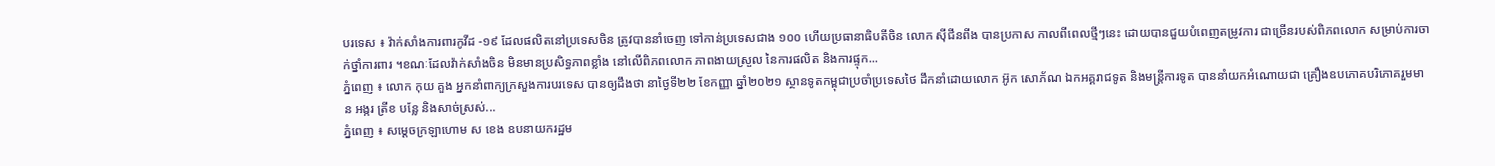បរទេស ៖ វ៉ាក់សាំងការពារកូវីដ -១៩ ដែលផលិតនៅប្រទេសចិន ត្រូវបាននាំចេញ ទៅកាន់ប្រទេសជាង ១០០ ហើយប្រធានាធិបតីចិន លោក ស៊ីជីនពីង បានប្រកាស កាលពីពេលថ្មីៗនេះ ដោយបានជួយបំពេញតម្រូវការ ជាច្រើនរបស់ពិភពលោក សម្រាប់ការចាក់ថ្នាំការពារ ។ខណៈដែលវ៉ាក់សាំងចិន មិនមានប្រសិទ្ធភាពខ្លាំង នៅលើពិភពលោក ភាពងាយស្រួល នៃការផលិត និងការផ្ទុក...
ភ្នំពេញ ៖ លោក កុយ គួង អ្នកនាំពាក្យក្រសួងការបរទេស បានឲ្យដឹងថា នាថ្ងៃទី២២ ខែកញ្ញា ឆ្នាំ២០២១ ស្ថានទូតកម្ពុជាប្រចាំប្រទេសថៃ ដឹកនាំដោយលោក អ៊ូក សោភ័ណ ឯកអគ្គរាជទូត និងមន្ត្រីការទូត បាននាំយកអំណោយជា គ្រឿងឧបភោគបរិភោគរួមមាន អង្ករ ត្រីខ បន្លែ និងសាច់ស្រស់...
ភ្នំពេញ ៖ សម្ដេចក្រឡាហោម ស ខេង ឧបនាយករដ្ឋម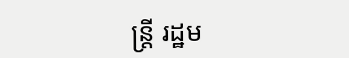ន្រ្តី រដ្ឋម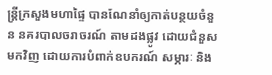ន្រ្តីក្រសួងមហាផ្ទៃ បានណែនាំឲ្យកាត់បន្ថយចំនួន នគរបាលចរាចរណ៍ តាមដងផ្លូវ ដោយជំនួសមកវិញ ដោយការបំពាក់ឧបករណ៍ សម្ភារៈ និង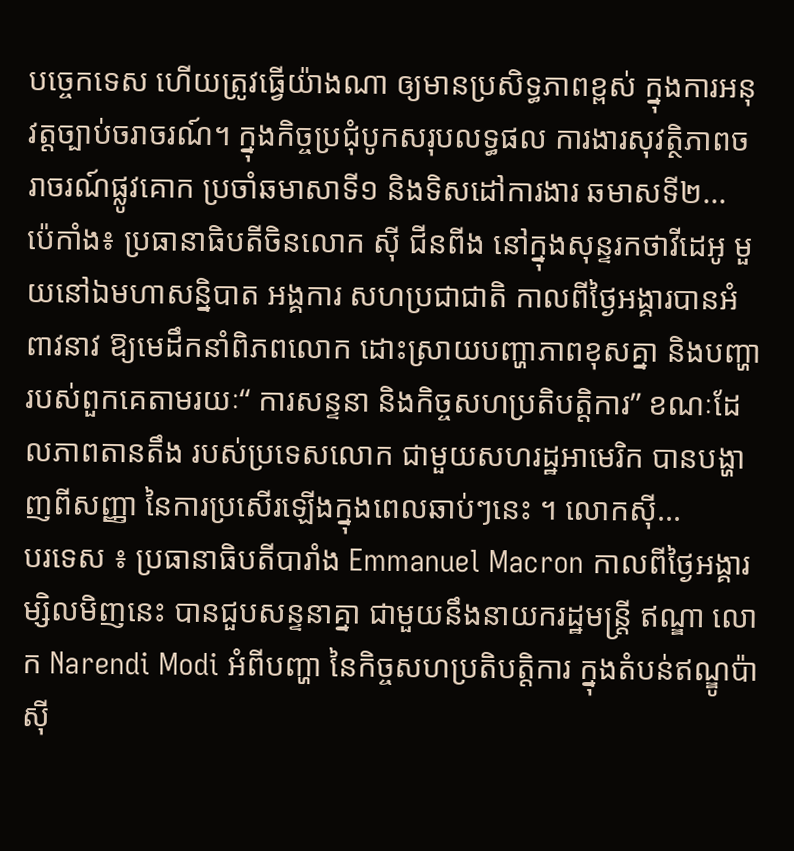បច្ចេកទេស ហើយត្រូវធ្វើយ៉ាងណា ឲ្យមានប្រសិទ្ធភាពខ្ពស់ ក្នុងការអនុវត្តច្បាប់ចរាចរណ៍។ ក្នុងកិច្ចប្រជុំបូកសរុបលទ្ធផល ការងារសុវត្ថិភាពចរាចរណ៍ផ្លូវគោក ប្រចាំឆមាសាទី១ និងទិសដៅការងារ ឆមាសទី២...
ប៉េកាំង៖ ប្រធានាធិបតីចិនលោក ស៊ី ជីនពីង នៅក្នុងសុន្ទរកថាវីដេអូ មួយនៅឯមហាសន្និបាត អង្គការ សហប្រជាជាតិ កាលពីថ្ងៃអង្គារបានអំពាវនាវ ឱ្យមេដឹកនាំពិភពលោក ដោះស្រាយបញ្ហាភាពខុសគ្នា និងបញ្ហា របស់ពួកគេតាមរយៈ“ ការសន្ទនា និងកិច្ចសហប្រតិបត្តិការ” ខណៈដែលភាពតានតឹង របស់ប្រទេសលោក ជាមួយសហរដ្ឋអាមេរិក បានបង្ហាញពីសញ្ញា នៃការប្រសើរឡើងក្នុងពេលឆាប់ៗនេះ ។ លោកស៊ី...
បរទេស ៖ ប្រធានាធិបតីបារាំង Emmanuel Macron កាលពីថ្ងៃអង្គារម្សិលមិញនេះ បានជួបសន្ទនាគ្នា ជាមួយនឹងនាយករដ្ឋមន្ត្រី ឥណ្ឌា លោក Narendi Modi អំពីបញ្ហា នៃកិច្ចសហប្រតិបត្តិការ ក្នុងតំបន់ឥណ្ឌូប៉ាស៊ី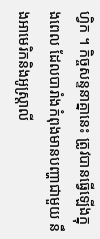ហ្វិក ។ កិច្ចសន្ទនាគ្នានេះ ត្រូវបានធ្វើឡើងក្នុងពេល ដែលបារាំងកំពុងមានបញ្ហាជាមួយ នឹងអាមេរិកនិងអូស្ត្រាលី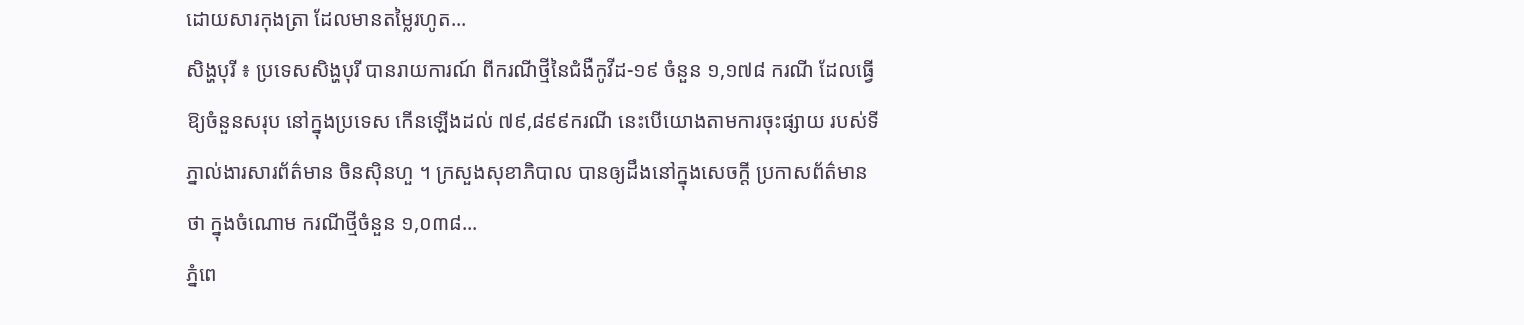ដោយសារកុងត្រា ដែលមានតម្លៃរហូត...
សិង្ហបុរី ៖ ប្រទេសសិង្ហបុរី បានរាយការណ៍ ពីករណីថ្មីនៃជំងឺកូវីដ-១៩ ចំនួន ១,១៧៨ ករណី ដែលធ្វើឱ្យចំនួនសរុប នៅក្នុងប្រទេស កើនឡើងដល់ ៧៩,៨៩៩ករណី នេះបើយោងតាមការចុះផ្សាយ របស់ទីភ្នាល់ងារសារព័ត៌មាន ចិនស៊ិនហួ ។ ក្រសួងសុខាភិបាល បានឲ្យដឹងនៅក្នុងសេចក្តី ប្រកាសព័ត៌មានថា ក្នុងចំណោម ករណីថ្មីចំនួន ១,០៣៨...
ភ្នំពេ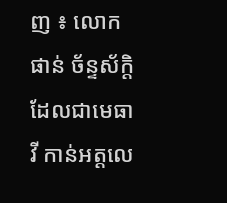ញ ៖ លោក ផាន់ ច័ន្ទស័ក្តិ ដែលជាមេធាវី កាន់អត្តលេ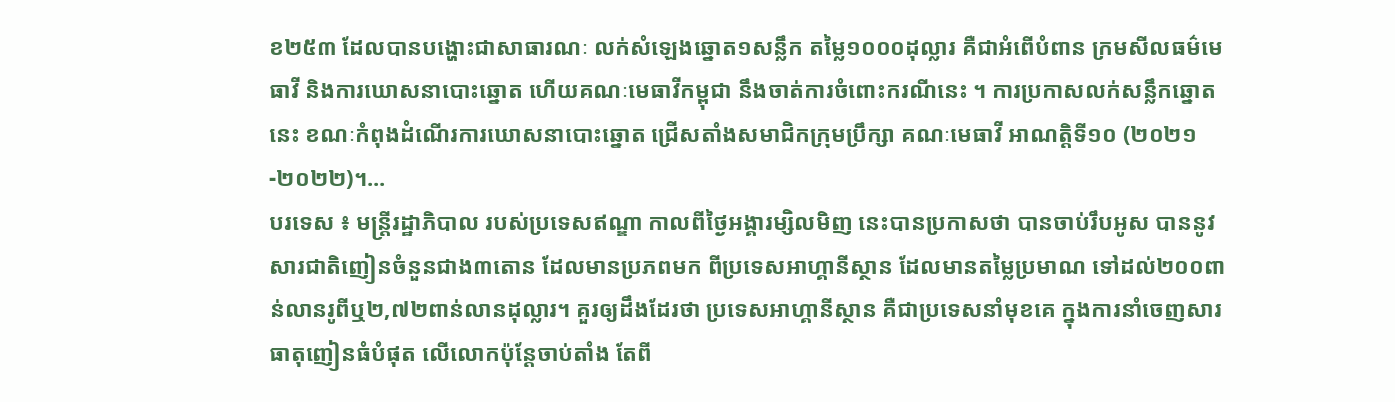ខ២៥៣ ដែលបានបង្ហោះជាសាធារណៈ លក់សំឡេងឆ្នោត១សន្លឹក តម្លៃ១០០០ដុល្លារ គឺជាអំពើបំពាន ក្រមសីលធម៌មេធាវី និងការឃោសនាបោះឆ្នោត ហើយគណៈមេធាវីកម្ពុជា នឹងចាត់ការចំពោះករណីនេះ ។ ការប្រកាសលក់សន្លឹកឆ្នោតនេះ ខណៈកំពុងដំណើរការឃោសនាបោះឆ្នោត ជ្រើសតាំងសមាជិកក្រុមប្រឹក្សា គណៈមេធាវី អាណត្តិទី១០ (២០២១-២០២២)។...
បរទេស ៖ មន្ត្រីរដ្ឋាភិបាល របស់ប្រទេសឥណ្ឌា កាលពីថ្ងៃអង្គារម្សិលមិញ នេះបានប្រកាសថា បានចាប់រឹបអូស បាននូវសារជាតិញៀនចំនួនជាង៣តោន ដែលមានប្រភពមក ពីប្រទេសអាហ្គានីស្ថាន ដែលមានតម្លៃប្រមាណ ទៅដល់២០០ពាន់លានរូពីឬ២,៧២ពាន់លានដុល្លារ។ គួរឲ្យដឹងដែរថា ប្រទេសអាហ្គានីស្ថាន គឺជាប្រទេសនាំមុខគេ ក្នុងការនាំចេញសារធាតុញៀនធំបំផុត លើលោកប៉ុន្តែចាប់តាំង តែពី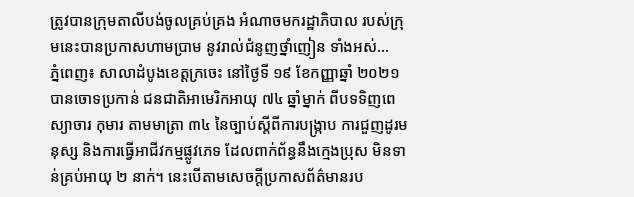ត្រូវបានក្រុមតាលីបង់ចូលគ្រប់គ្រង អំណាចមករដ្ឋាភិបាល របស់ក្រុមនេះបានប្រកាសហាមប្រាម នូវរាល់ជំនូញថ្នាំញៀន ទាំងអស់...
ភ្នំពេញ៖ សាលាដំបូងខេត្តក្រចេះ នៅថ្ងៃទី ១៩ ខែកញ្ញាឆ្នាំ ២០២១បានចោទប្រកាន់ ជនជាតិអាមេរិកអាយុ ៧៤ ឆ្នាំម្នាក់ ពីបទទិញពេស្យាចារ កុមារ តាមមាត្រា ៣៤ នៃច្បាប់ស្តីពីការបង្ក្រាប ការជួញដូរមនុស្ស និងការធ្វើអាជីវកម្មផ្លូវភេទ ដែលពាក់ព័ន្ធនឹងក្មេងប្រុស មិនទាន់គ្រប់អាយុ ២ នាក់។ នេះបើតាមសេចក្តីប្រកាសព័ត៌មានរប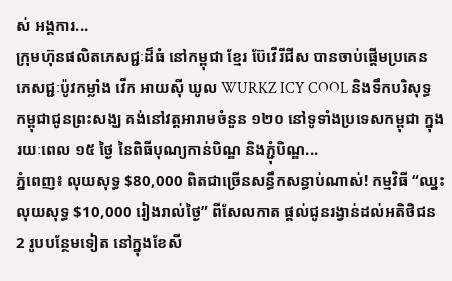ស់ អង្គការ...
ក្រុមហ៊ុនផលិតភេសជ្ជៈដ៏ធំ នៅកម្ពុជា ខ្មែរ ប៊ែវើរីជីស បានចាប់ផ្តើមប្រគេន ភេសជ្ជៈប៉ូវកម្លាំង វើក អាយស៊ី ឃូល WURKZ ICY COOL និងទឹកបរិសុទ្ធ កម្ពុជាជូនព្រះសង្ឃ គង់នៅវត្តអារាមចំនួន ១២០ នៅទូទាំងប្រទេសកម្ពុជា ក្នុងរយៈពេល ១៥ ថ្ងៃ នៃពិធីបុណ្យកាន់បិណ្ឌ និងភ្ជុំបិណ្ឌ...
ភ្នំពេញ៖ លុយសុទ្ធ $80,000 ពិតជាច្រើនសន្ធឹកសន្ធាប់ណាស់! កម្មវិធី “ឈ្នះលុយសុទ្ធ $10,000 រៀងរាល់ថ្ងៃ” ពីសែលកាត ផ្តល់ជូនរង្វាន់ដល់អតិថិជន 2 រូបបន្ថែមទៀត នៅក្នុងខែសី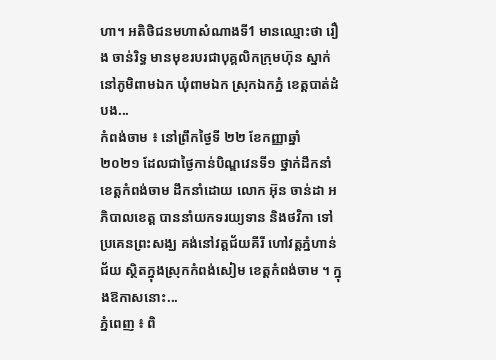ហា។ អតិថិជនមហាសំណាងទី1 មានឈ្មោះថា រឿង ចាន់រិទ្ធ មានមុខរបរជាបុគ្គលិកក្រុមហ៊ុន ស្នាក់នៅភូមិពាមឯក ឃុំពាមឯក ស្រុកឯកភ្នំ ខេត្តបាត់ដំបង...
កំពង់ចាម ៖ នៅព្រឹកថ្ងៃទី ២២ ខែកញ្ញាឆ្នាំ ២០២១ ដែលជាថ្ងៃកាន់បិណ្ឌវេនទី១ ថ្នាក់ដឹកនាំខេត្តកំពង់ចាម ដឹកនាំដោយ លោក អ៊ុន ចាន់ដា អភិបាលខេត្ត បាននាំយកទរយ្យទាន និងថវិកា ទៅប្រគេនព្រះសង្ឃ គង់នៅវត្តជ័យគីរី ហៅវត្តភ្នំហាន់ជ័យ ស្ថិតក្នុងស្រុកកំពង់សៀម ខេត្តកំពង់ចាម ។ ក្នុងឱកាសនោះ...
ភ្នំពេញ ៖ ពិ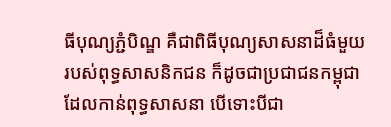ធីបុណ្យភ្ជំបិណ្ឌ គឺជាពិធីបុណ្យសាសនាដ៏ធំមួយ របស់ពុទ្ធសាសនិកជន ក៏ដូចជាប្រជាជនកម្ពុជា ដែលកាន់ពុទ្ធសាសនា បើទោះបីជា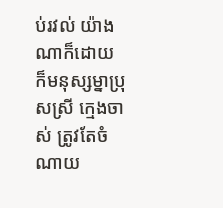ប់រវល់ យ៉ាងណាក៏ដោយ ក៏មនុស្សម្នាប្រុសស្រី ក្មេងចាស់ ត្រូវតែចំណាយ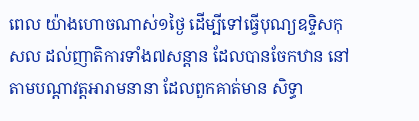ពេល យ៉ាងហោចណាស់១ថ្ងៃ ដើម្បីទៅធ្វើបុណ្យឧទ្ទិសកុសល ដល់ញាតិការទាំង៧សន្តាន ដែលបានចែកឋាន នៅតាមបណ្តាវត្តអារាមនានា ដែលពួកគាត់មាន សិទ្ធា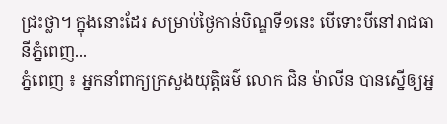ជ្រះថ្លា។ ក្នុងនោះដែរ សម្រាប់ថ្ងៃកាន់បិណ្ឌទី១នេះ បើទោះបីនៅរាជធានីភ្នំពេញ...
ភ្នំពេញ ៖ អ្នកនាំពាក្យក្រសួងយុត្តិធម៌ លោក ជិន ម៉ាលីន បានស្នើឲ្យអ្ន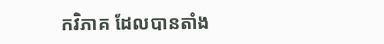កវិភាគ ដែលបានតាំង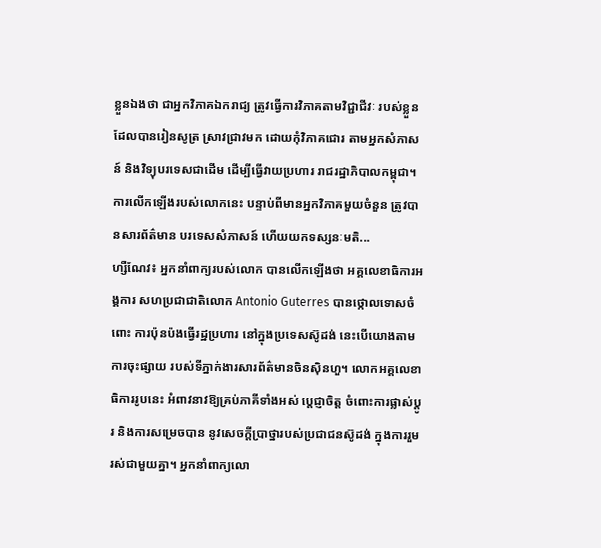ខ្លួនឯងថា ជាអ្នកវិភាគឯករាជ្យ ត្រូវធ្វើការវិភាគតាមវិជ្ជាជីវៈ របស់ខ្លួនដែលបានរៀនសូត្រ ស្រាវជ្រាវមក ដោយកុំវិភាគជោរ តាមអ្នកសំភាសន៍ និងវិទ្យុបរទេសជាដើម ដើម្បីធ្វើវាយប្រហារ រាជរដ្ឋាភិបាលកម្ពុជា។ ការលើកឡើងរបស់លោកនេះ បន្ទាប់ពីមានអ្នកវិភាគមួយចំនួន ត្រូវបានសារព័ត៌មាន បរទេសសំភាសន៍ ហើយយកទស្សនៈមតិ...
ហ្សឺណែវ៖ អ្នកនាំពាក្យរបស់លោក បានលើកឡើងថា អគ្គលេខាធិការអង្គការ សហប្រជាជាតិលោក Antonio Guterres បានថ្កោលទោសចំពោះ ការប៉ុនប៉ងធ្វើរដ្ឋប្រហារ នៅក្នុងប្រទេសស៊ូដង់ នេះបើយោងតាមការចុះផ្សាយ របស់ទីភ្នាក់ងារសារព័ត៌មានចិនស៊ិនហួ។ លោកអគ្គលេខាធិការរូបនេះ អំពាវនាវឱ្យគ្រប់ភាគីទាំងអស់ ប្តេជ្ញាចិត្ត ចំពោះការផ្លាស់ប្តូរ និងការសម្រេចបាន នូវសេចក្តីប្រាថ្នារបស់ប្រជាជនស៊ូដង់ ក្នុងការរួមរស់ជាមួយគ្នា។ អ្នកនាំពាក្យលោ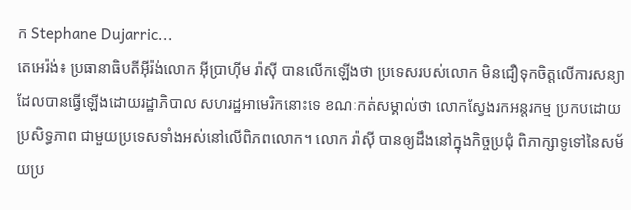ក Stephane Dujarric...
តេអេរ៉ង់៖ ប្រធានាធិបតីអ៊ីរ៉ង់លោក អ៊ីប្រាហ៊ីម រ៉ាស៊ី បានលើកឡើងថា ប្រទេសរបស់លោក មិនជឿទុកចិត្តលើការសន្យា ដែលបានធ្វើឡើងដោយរដ្ឋាភិបាល សហរដ្ឋអាមេរិកនោះទេ ខណៈកត់សម្គាល់ថា លោកស្វែងរកអន្តរកម្ម ប្រកបដោយប្រសិទ្ធភាព ជាមួយប្រទេសទាំងអស់នៅលើពិភពលោក។ លោក រ៉ាស៊ី បានឲ្យដឹងនៅក្នុងកិច្ចប្រជុំ ពិភាក្សាទូទៅនៃសម័យប្រ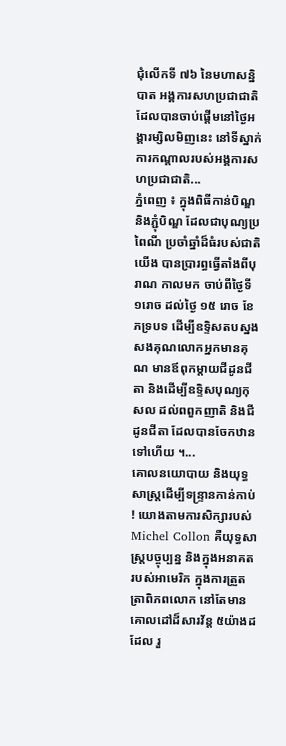ជុំលើកទី ៧៦ នៃមហាសន្និបាត អង្គការសហប្រជាជាតិ ដែលបានចាប់ផ្តើមនៅថ្ងៃអង្គារម្សិលមិញនេះ នៅទីស្នាក់ការកណ្តាលរបស់អង្គការសហប្រជាជាតិ...
ភ្នំពេញ ៖ ក្នុងពិធីកាន់បិណ្ឌ និងភ្ជុំបិណ្ឌ ដែលជាបុណ្យប្រពៃណី ប្រចាំឆ្នាំដ៏ធំរបស់ជាតិយើង បានប្រារព្ធធ្វើតាំងពីបុរាណ កាលមក ចាប់ពីថ្ងៃទី ១រោច ដល់ថ្ងៃ ១៥ រោច ខែភទ្របទ ដើម្បីឧទ្ទិសតបស្នង សងគុណលោកអ្នកមានគុណ មានឪពុកម្តាយជីដូនជីតា និងដើម្បីឧទ្ទិសបុណ្យកុសល ដល់ពពួកញាតិ និងជីដូនជីតា ដែលបានចែកឋានទៅហើយ ។...
គោលនយោបាយ និងយុទ្ធសាស្រ្តដើម្បីទន្រ្ទានកាន់កាប់ ! យោងតាមការសិក្សារបស់ Michel Collon គឺយុទ្ធសាស្រ្តបច្ចុប្បន្ន និងក្នុងអនាគតរបស់អាមេរិក ក្នុងការត្រួតត្រាពិភពលោក នៅតែមានគោលដៅដ៏សារវ័ន្ត ៥យ៉ាងដដែល រួ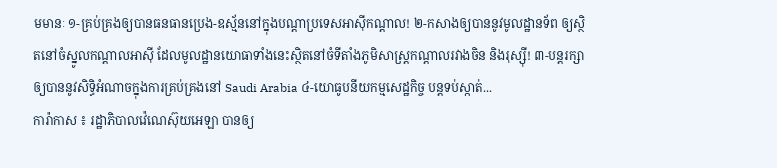មមានៈ ១-គ្រប់គ្រងឲ្យបានធនធានប្រេង-ឧស្ម័ននៅក្នុងបណ្ដាប្រទេសអាស៊ីកណ្តាល! ២-កសាងឲ្យបាននូវមូលដ្ឋានទ័ព ឲ្យស្ថិតនៅចំស្នូលកណ្តាលអាស៊ី ដែលមូលដ្ឋានយោធាទាំងនេះស្ថិតនៅចំទីតាំងភូមិសាស្រ្តកណ្ដាលរវាងចិន និងរុស្ស៊ី! ៣-បន្តរក្សាឲ្យបាននូវសិទិ្ធអំណាចក្នុងការគ្រប់គ្រងនៅ Saudi Arabia ៤-យោធូបនីយកម្មសេដ្ឋកិច្ច បន្តទប់ស្កាត់...
ការ៉ាកាស ៖ រដ្ឋាភិបាលវ៉េណេស៊ុយអេឡា បានឲ្យ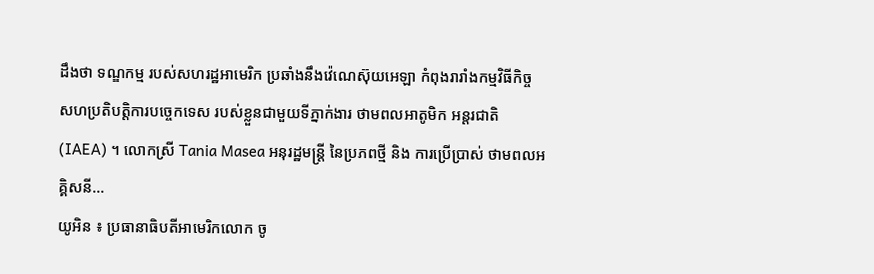ដឹងថា ទណ្ឌកម្ម របស់សហរដ្ឋអាមេរិក ប្រឆាំងនឹងវ៉េណេស៊ុយអេឡា កំពុងរារាំងកម្មវិធីកិច្ច សហប្រតិបត្តិការបច្ចេកទេស របស់ខ្លួនជាមួយទីភ្នាក់ងារ ថាមពលអាតូមិក អន្តរជាតិ (IAEA) ។ លោកស្រី Tania Masea អនុរដ្ឋមន្រ្តី នៃប្រភពថ្មី និង ការប្រើប្រាស់ ថាមពលអគ្គិសនី...
យូអិន ៖ ប្រធានាធិបតីអាមេរិកលោក ចូ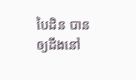បៃដិន បានឲ្យដឹងនៅ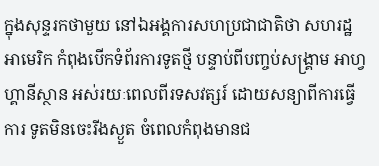ក្នុងសុន្ទរកថាមួយ នៅឯអង្គការសហប្រជាជាតិថា សហរដ្ឋអាមេរិក កំពុងបើកទំព័រការទូតថ្មី បន្ទាប់ពីបញ្ចប់សង្គ្រាម អាហ្វហ្គានីស្ថាន អស់រយៈពេលពីរទសវត្សរ៍ ដោយសន្យាពីការធ្វើការ ទូតមិនចេះរីងស្ងួត ចំពេលកំពុងមានជ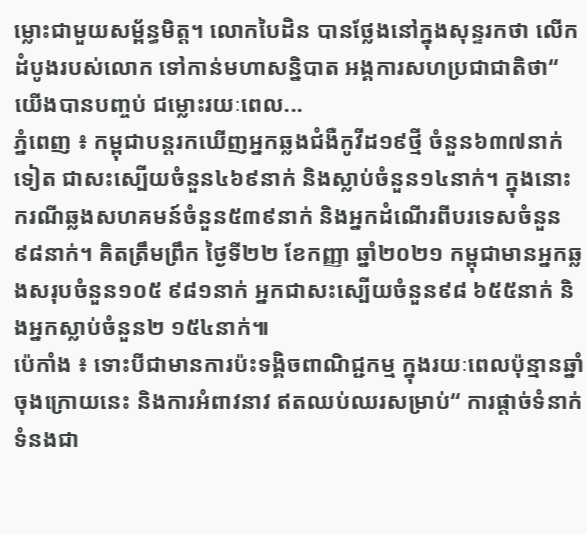ម្លោះជាមួយសម្ព័ន្ធមិត្ត។ លោកបៃដិន បានថ្លែងនៅក្នុងសុន្ទរកថា លើកដំបូងរបស់លោក ទៅកាន់មហាសន្និបាត អង្គការសហប្រជាជាតិថា“ យើងបានបញ្ចប់ ជម្លោះរយៈពេល...
ភ្នំពេញ ៖ កម្ពុជាបន្តរកឃើញអ្នកឆ្លងជំងឺកូវីដ១៩ថ្មី ចំនួន៦៣៧នាក់ទៀត ជាសះស្បើយចំនួន៤៦៩នាក់ និងស្លាប់ចំនួន១៤នាក់។ ក្នុងនោះ ករណីឆ្លងសហគមន៍ចំនួន៥៣៩នាក់ និងអ្នកដំណើរពីបរទេសចំនួន៩៨នាក់។ គិតត្រឹមព្រឹក ថ្ងៃទី២២ ខែកញ្ញា ឆ្នាំ២០២១ កម្ពុជាមានអ្នកឆ្លងសរុបចំនួន១០៥ ៩៨១នាក់ អ្នកជាសះស្បើយចំនួន៩៨ ៦៥៥នាក់ និងអ្នកស្លាប់ចំនួន២ ១៥៤នាក់៕
ប៉េកាំង ៖ ទោះបីជាមានការប៉ះទង្គិចពាណិជ្ជកម្ម ក្នុងរយៈពេលប៉ុន្មានឆ្នាំចុងក្រោយនេះ និងការអំពាវនាវ ឥតឈប់ឈរសម្រាប់“ ការផ្តាច់ទំនាក់ទំនងជា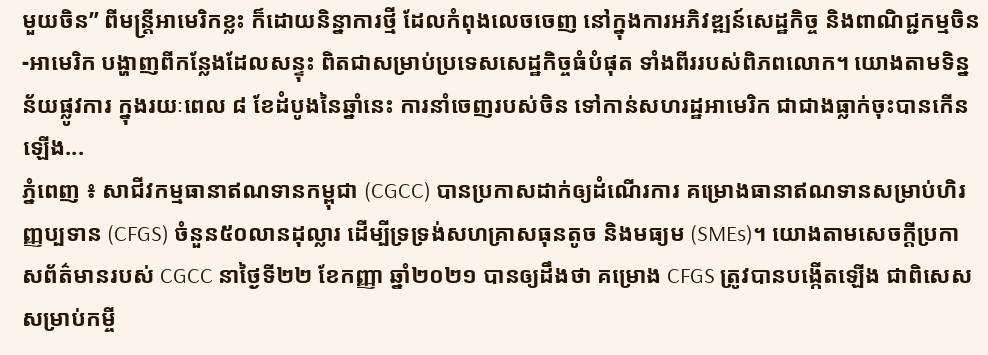មួយចិន” ពីមន្រ្តីអាមេរិកខ្លះ ក៏ដោយនិន្នាការថ្មី ដែលកំពុងលេចចេញ នៅក្នុងការអភិវឌ្ឍន៍សេដ្ឋកិច្ច និងពាណិជ្ជកម្មចិន-អាមេរិក បង្ហាញពីកន្លែងដែលសន្ទុះ ពិតជាសម្រាប់ប្រទេសសេដ្ឋកិច្ចធំបំផុត ទាំងពីររបស់ពិភពលោក។ យោងតាមទិន្នន័យផ្លូវការ ក្នុងរយៈពេល ៨ ខែដំបូងនៃឆ្នាំនេះ ការនាំចេញរបស់ចិន ទៅកាន់សហរដ្ឋអាមេរិក ជាជាងធ្លាក់ចុះបានកើនឡើង...
ភ្នំពេញ ៖ សាជីវកម្មធានាឥណទានកម្ពុជា (CGCC) បានប្រកាសដាក់ឲ្យដំណើរការ គម្រោងធានាឥណទានសម្រាប់ហិរញ្ញប្បទាន (CFGS) ចំនួន៥០លានដុល្លារ ដើម្បីទ្រទ្រង់សហគ្រាសធុនតូច និងមធ្យម (SMEs)។ យោងតាមសេចក្ដីប្រកាសព័ត៌មានរបស់ CGCC នាថ្ងៃទី២២ ខែកញ្ញា ឆ្នាំ២០២១ បានឲ្យដឹងថា គម្រោង CFGS ត្រូវបានបង្កើតឡើង ជាពិសេស សម្រាប់កម្ចី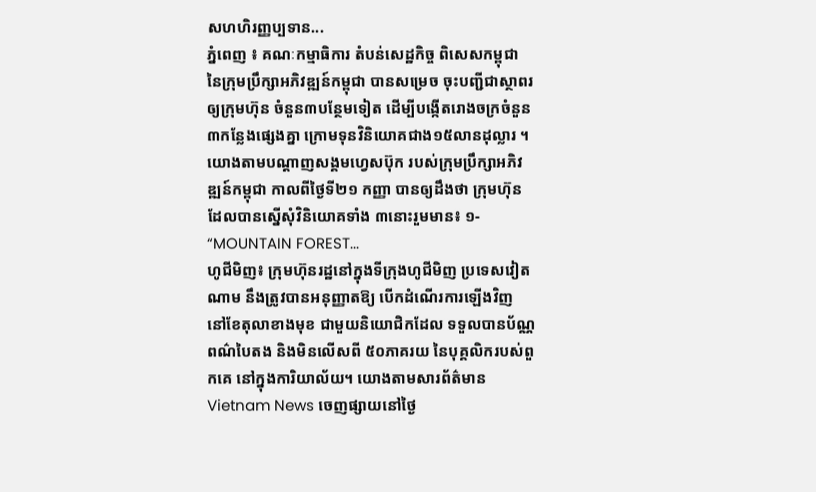សហហិរញ្ញប្បទាន...
ភ្នំពេញ ៖ គណៈកម្មាធិការ តំបន់សេដ្ឋកិច្ច ពិសេសកម្ពុជា នៃក្រុមប្រឹក្សាអភិវឌ្ឍន៍កម្ពុជា បានសម្រេច ចុះបញ្ជីជាស្ថាពរឲ្យក្រុមហ៊ុន ចំនួន៣បន្ថែមទៀត ដើម្បីបង្កើតរោងចក្រចំនួន៣កន្លែងផ្សេងគ្នា ក្រោមទុនវិនិយោគជាង១៥លានដុល្លារ ។ យោងតាមបណ្ដាញសង្គមហ្វេសប៊ុក របស់ក្រុមប្រឹក្សាអភិវឌ្ឍន៍កម្ពុជា កាលពីថ្ងៃទី២១ កញ្ញា បានឲ្យដឹងថា ក្រុមហ៊ុនដែលបានស្នើសុំវិនិយោគទាំង ៣នោះរួមមាន៖ ១- “MOUNTAIN FOREST...
ហូជីមិញ៖ ក្រុមហ៊ុនរដ្ឋនៅក្នុងទីក្រុងហូជីមិញ ប្រទេសវៀតណាម នឹងត្រូវបានអនុញ្ញាតឱ្យ បើកដំណើរការឡើងវិញ នៅខែតុលាខាងមុខ ជាមួយនិយោជិកដែល ទទួលបានប័ណ្ណពណ៌បៃតង និងមិនលើសពី ៥០ភាគរយ នៃបុគ្គលិករបស់ពួកគេ នៅក្នុងការិយាល័យ។ យោងតាមសារព័ត៌មាន Vietnam News ចេញផ្សាយនៅថ្ងៃ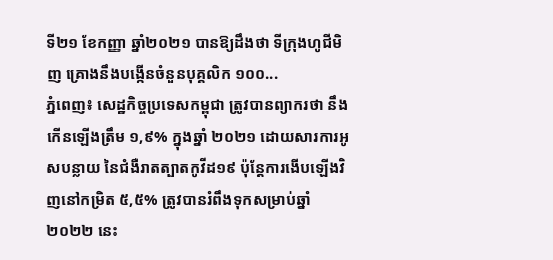ទី២១ ខែកញ្ញា ឆ្នាំ២០២១ បានឱ្យដឹងថា ទីក្រុងហូជីមិញ គ្រោងនឹងបង្កើនចំនួនបុគ្គលិក ១០០...
ភ្នំពេញ៖ សេដ្ឋកិច្ចប្រទេសកម្ពុជា ត្រូវបានព្យាករថា នឹងកើនឡើងត្រឹម ១,៩% ក្នុងឆ្នាំ ២០២១ ដោយសារការអូសបន្លាយ នៃជំងឺរាតត្បាតកូវីដ១៩ ប៉ុន្តែការងើបឡើងវិញនៅកម្រិត ៥,៥% ត្រូវបានរំពឹងទុកសម្រាប់ឆ្នាំ ២០២២ នេះ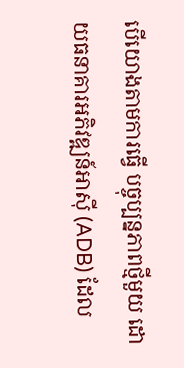បើយោងតាមការធ្វើ បច្ចុប្បន្នភាពថ្មីមួយ ដោយធនាគារអភិវឌ្ឍន៍អាស៊ី (ADB) ដែល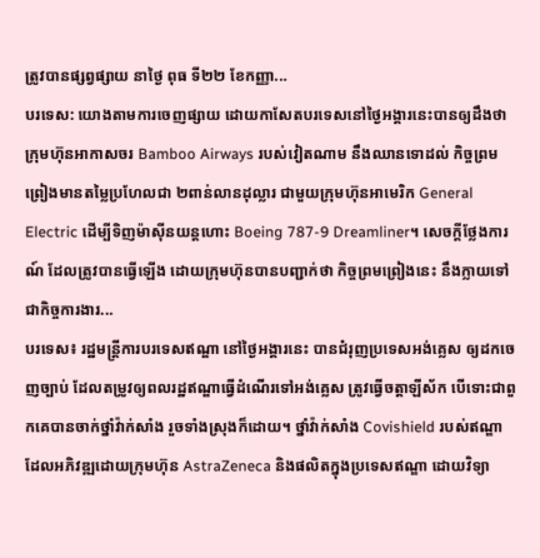ត្រូវបានផ្សព្វផ្សាយ នាថ្ងៃ ពុធ ទី២២ ខែកញ្ញា...
បរទេស: យោងតាមការចេញផ្សាយ ដោយកាសែតបរទេសនៅថ្ងៃអង្គារនេះបានឲ្យដឹងថា ក្រុមហ៊ុនអាកាសចរ Bamboo Airways របស់វៀតណាម នឹងឈានទោដល់ កិច្ចព្រមព្រៀងមានតម្លៃប្រហែលជា ២ពាន់លានដុល្លារ ជាមួយក្រុមហ៊ុនអាមេរិក General Electric ដើម្បីទិញម៉ាស៊ីនយន្តហោះ Boeing 787-9 Dreamliner។ សេចក្តីថ្លែងការណ៍ ដែលត្រូវបានធ្វើឡើង ដោយក្រុមហ៊ុនបានបញ្ជាក់ថា កិច្ចព្រមព្រៀងនេះ នឹងក្លាយទៅជាកិច្ចការងារ...
បរទេស៖ រដ្ឋមន្ត្រីការបរទេសឥណ្ឌា នៅថ្ងៃអង្គារនេះ បានជំរុញប្រទេសអង់គ្លេស ឲ្យដកចេញច្បាប់ ដែលតម្រូវឲ្យពលរដ្ឋឥណ្ឌាធ្វើដំណើរទៅអង់គ្លេស ត្រូវធ្វើចត្តាឡីស័ក បើទោះជាពួកគេបានចាក់ថ្នាំវ៉ាក់សាំង រួចទាំងស្រុងក៏ដោយ។ ថ្នាំវ៉ាក់សាំង Covishield របស់ឥណ្ឌា ដែលអភិវឌ្ឍដោយក្រុមហ៊ុន AstraZeneca និងផលិតក្នុងប្រទេសឥណ្ឌា ដោយវិទ្យា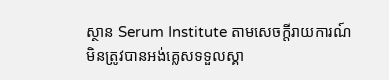ស្ថាន Serum Institute តាមសេចក្តីរាយការណ៍ មិនត្រូវបានអង់គ្លេសទទួលស្គា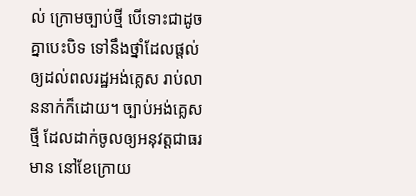ល់ ក្រោមច្បាប់ថ្មី បើទោះជាដូចគ្នាបេះបិទ ទៅនឹងថ្នាំដែលផ្តល់ឲ្យដល់ពលរដ្ឋអង់គ្លេស រាប់លាននាក់ក៏ដោយ។ ច្បាប់អង់គ្លេសថ្មី ដែលដាក់ចូលឲ្យអនុវត្តជាធរមាន នៅខែក្រោយ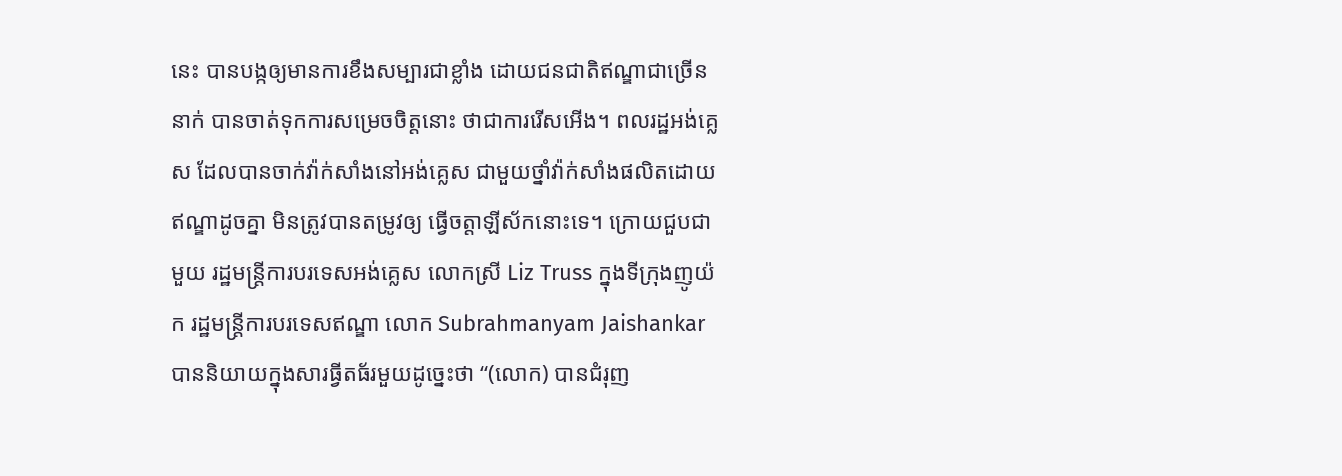នេះ បានបង្កឲ្យមានការខឹងសម្បារជាខ្លាំង ដោយជនជាតិឥណ្ឌាជាច្រើននាក់ បានចាត់ទុកការសម្រេចចិត្តនោះ ថាជាការរើសអើង។ ពលរដ្ឋអង់គ្លេស ដែលបានចាក់វ៉ាក់សាំងនៅអង់គ្លេស ជាមួយថ្នាំវ៉ាក់សាំងផលិតដោយឥណ្ឌាដូចគ្នា មិនត្រូវបានតម្រូវឲ្យ ធ្វើចត្តាឡីស័កនោះទេ។ ក្រោយជួបជាមួយ រដ្ឋមន្ត្រីការបរទេសអង់គ្លេស លោកស្រី Liz Truss ក្នុងទីក្រុងញូយ៉ក រដ្ឋមន្រ្តីការបរទេសឥណ្ឌា លោក Subrahmanyam Jaishankar បាននិយាយក្នុងសារធ្វីតធ័រមួយដូច្នេះថា “(លោក) បានជំរុញ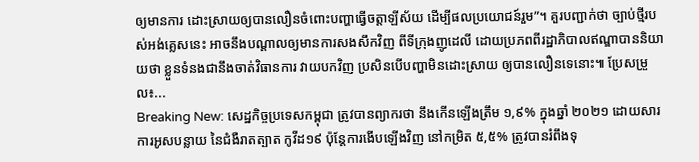ឲ្យមានការ ដោះស្រាយឲ្យបានលឿនចំពោះបញ្ហាធ្វើចត្តាឡីស័យ ដើម្បីផលប្រយោជន៍រួម”។ គួរបញ្ជាក់ថា ច្បាប់ថ្មីរបស់អង់គ្លេសនេះ អាចនឹងបណ្ដាលឲ្យមានការសងសឹកវិញ ពីទីក្រុងញូដេលី ដោយប្រភពពីរដ្ឋាភិបាលឥណ្ឌាបាននិយាយថា ខ្លួនទំនងជានឹងចាត់វិធានការ វាយបកវិញ ប្រសិនបើបញ្ហាមិនដោះស្រាយ ឲ្យបានលឿនទេនោះ៕ ប្រែសម្រួល៖...
Breaking New: សេដ្ឋកិច្ចប្រទេសកម្ពុជា ត្រូវបានព្យាករថា នឹងកើនឡើងត្រឹម ១,៩% ក្នុងឆ្នាំ ២០២១ ដោយសារការអូសបន្លាយ នៃជំងឺរាតត្បាត កូវីដ១៩ ប៉ុន្តែការងើបឡើងវិញ នៅកម្រិត ៥,៥% ត្រូវបានរំពឹងទុ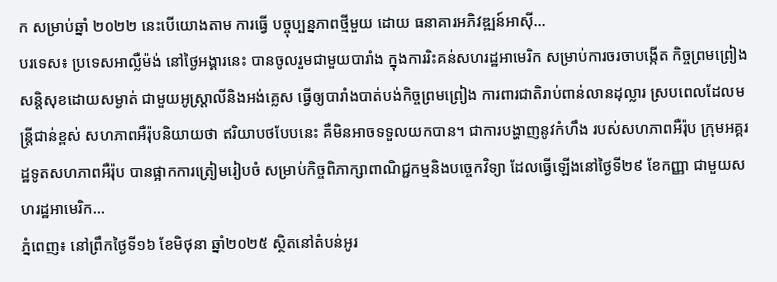ក សម្រាប់ឆ្នាំ ២០២២ នេះបើយោងតាម ការធ្វើ បច្ចុប្បន្នភាពថ្មីមួយ ដោយ ធនាគារអភិវឌ្ឍន៍អាស៊ី...
បរទេស៖ ប្រទេសអាល្លឺម៉ង់ នៅថ្ងៃអង្គារនេះ បានចូលរួមជាមួយបារាំង ក្នុងការរិះគន់សហរដ្ឋអាមេរិក សម្រាប់ការចរចាបង្កើត កិច្ចព្រមព្រៀងសន្តិសុខដោយសម្ងាត់ ជាមួយអូស្ត្រាលីនិងអង់គ្លេស ធ្វើឲ្យបារាំងបាត់បង់កិច្ចព្រមព្រៀង ការពារជាតិរាប់ពាន់លានដុល្លារ ស្របពេលដែលមន្ត្រីជាន់ខ្ពស់ សហភាពអឺរ៉ុបនិយាយថា ឥរិយាបថបែបនេះ គឺមិនអាចទទួលយកបាន។ ជាការបង្ហាញនូវកំហឹង របស់សហភាពអឺរ៉ុប ក្រុមអគ្គរដ្ឋទូតសហភាពអឺរ៉ុប បានផ្អាកការត្រៀមរៀបចំ សម្រាប់កិច្ចពិភាក្សាពាណិជ្ជកម្មនិងបច្ចេកវិទ្យា ដែលធ្វើឡើងនៅថ្ងៃទី២៩ ខែកញ្ញា ជាមួយសហរដ្ឋអាមេរិក...
ភ្នំពេញ៖ នៅព្រឹកថ្ងៃទី១៦ ខែមិថុនា ឆ្នាំ២០២៥ ស្ថិតនៅតំបន់អូរ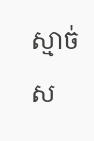ស្មាច់ ស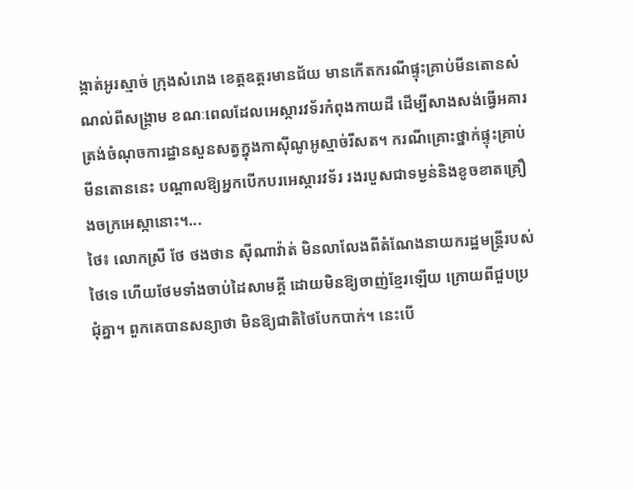ង្កាត់អូរស្មាច់ ក្រុងសំរោង ខេត្តឧត្តរមានជ័យ មានកើតករណីផ្ទុះគ្រាប់មីនតោនសំណល់ពីសង្គ្រាម ខណៈពេលដែលអេស្ការវទ័រកំពុងកាយដី ដើម្បីសាងសង់ធ្វើអគារត្រង់ចំណុចការដ្ឋានសួនសត្វក្នុងកាស៊ីណូអូស្មាច់រីសត។ ករណីគ្រោះថ្នាក់ផ្ទុះគ្រាប់មីនតោននេះ បណ្តាលឱ្យអ្នកបើកបរអេស្ការវទ័រ រងរបួសជាទម្ងន់និងខូចខាតគ្រឿងចក្រអេស្កានោះ។...
ថៃ៖ លោកស្រី ថែ ថងថាន ស៊ីណាវ៉ាត់ មិនលាលែងពីតំណែងនាយករដ្ឋមន្រ្តីរបស់ថៃទេ ហើយថែមទាំងចាប់ដៃសាមគ្គី ដោយមិនឱ្យចាញ់ខ្មែរឡើយ ក្រោយពីជួបប្រជុំគ្នា។ ពួកគេបានសន្យាថា មិនឱ្យជាតិថៃបែកបាក់។ នេះបើ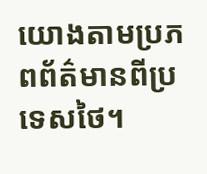យោងតាមប្រភពព័ត៌មានពីប្រទេសថៃ។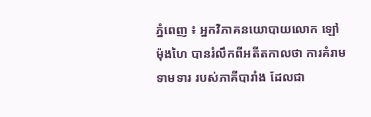ភ្នំពេញ ៖ អ្នកវិភាគនយោបាយលោក ឡៅ ម៉ុងហៃ បានរំលឹកពីអតីតកាលថា ការគំរាមទាមទារ របស់ភាគីបារាំង ដែលជា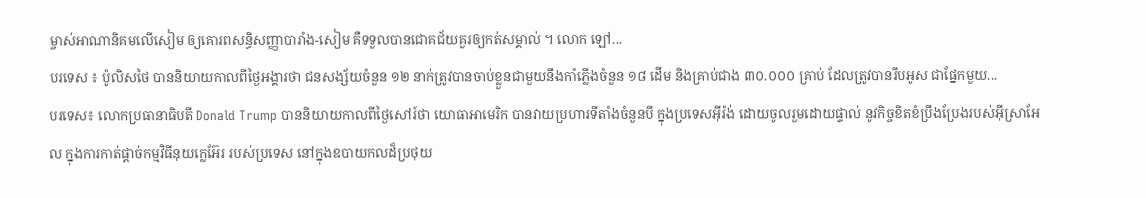ម្ចាស់អាណានិគមលើសៀម ឲ្យគោរពសន្ធិសញ្ញាបារាំង-សៀម គឺទទួលបានជោគជ័យគួរឲ្យកត់សម្គាល់ ។ លោក ឡៅ...
បរទេស ៖ ប៉ូលិសថៃ បាននិយាយកាលពីថ្ងៃអង្គារថា ជនសង្ស័យចំនួន ១២ នាក់ត្រូវបានចាប់ខ្លួនជាមួយនឹងកាំភ្លើងចំនួន ១៨ ដើម និងគ្រាប់ជាង ៣០.០០០ គ្រាប់ ដែលត្រូវបានរឹបអូស ជាផ្នែកមួយ...
បរទេស៖ លោកប្រធានាធិបតី Donald Trump បាននិយាយកាលពីថ្ងៃសៅរ៍ថា យោធាអាមេរិក បានវាយប្រហារទីតាំងចំនួនបី ក្នុងប្រទេសអ៊ីរ៉ង់ ដោយចូលរួមដោយផ្ទាល់ នូវកិច្ចខិតខំប្រឹងប្រែងរបស់អ៊ីស្រាអែល ក្នុងការកាត់ផ្តាច់កម្មវិធីនុយក្លេអ៊ែរ របស់ប្រទេស នៅក្នុងឧបាយកលដ៏ប្រថុយ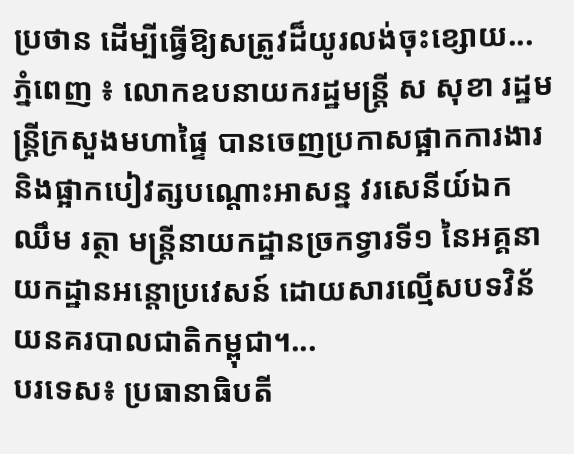ប្រថាន ដើម្បីធ្វើឱ្យសត្រូវដ៏យូរលង់ចុះខ្សោយ...
ភ្នំពេញ ៖ លោកឧបនាយករដ្ឋមន្ដ្រី ស សុខា រដ្ឋមន្ដ្រីក្រសួងមហាផ្ទៃ បានចេញប្រកាសផ្អាកការងារ និងផ្អាកបៀវត្សបណ្ដោះអាសន្ន វរសេនីយ៍ឯក ឈឹម រត្ថា មន្ដ្រីនាយកដ្ឋានច្រកទ្វារទី១ នៃអគ្គនាយកដ្ឋានអន្ដោប្រវេសន៍ ដោយសារល្មើសបទវិន័យនគរបាលជាតិកម្ពុជា។...
បរទេស៖ ប្រធានាធិបតី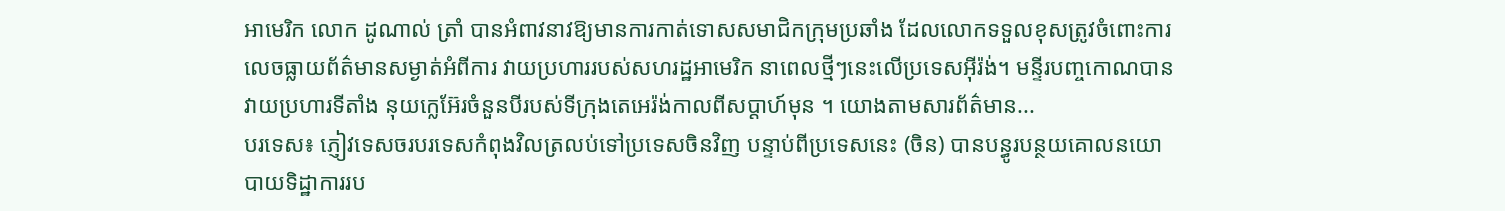អាមេរិក លោក ដូណាល់ ត្រាំ បានអំពាវនាវឱ្យមានការកាត់ទោសសមាជិកក្រុមប្រឆាំង ដែលលោកទទួលខុសត្រូវចំពោះការ លេចធ្លាយព័ត៌មានសម្ងាត់អំពីការ វាយប្រហាររបស់សហរដ្ឋអាមេរិក នាពេលថ្មីៗនេះលើប្រទេសអ៊ីរ៉ង់។ មន្ទីរបញ្ចកោណបានវាយប្រហារទីតាំង នុយក្លេអ៊ែរចំនួនបីរបស់ទីក្រុងតេអេរ៉ង់កាលពីសប្តាហ៍មុន ។ យោងតាមសារព័ត៌មាន...
បរទេស៖ ភ្ញៀវទេសចរបរទេសកំពុងវិលត្រលប់ទៅប្រទេសចិនវិញ បន្ទាប់ពីប្រទេសនេះ (ចិន) បានបន្ធូរបន្ថយគោលនយោបាយទិដ្ឋាការរប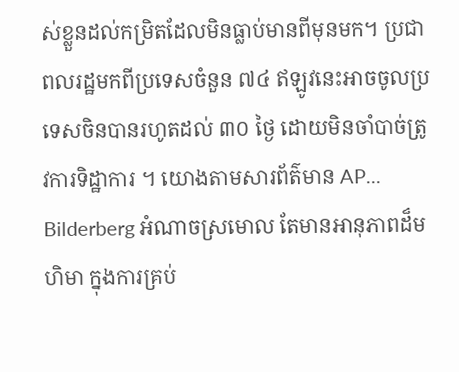ស់ខ្លួនដល់កម្រិតដែលមិនធ្លាប់មានពីមុនមក។ ប្រជាពលរដ្ឋមកពីប្រទេសចំនួន ៧៤ ឥឡូវនេះអាចចូលប្រទេសចិនបានរហូតដល់ ៣០ ថ្ងៃ ដោយមិនចាំបាច់ត្រូវការទិដ្ឋាការ ។ យោងតាមសារព័ត៌មាន AP...
Bilderberg អំណាចស្រមោល តែមានអានុភាពដ៏មហិមា ក្នុងការគ្រប់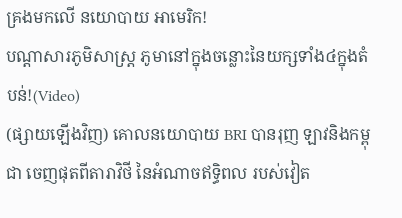គ្រងមកលើ នយោបាយ អាមេរិក!
បណ្ដាសារភូមិសាស្រ្ត ភូមានៅក្នុងចន្លោះនៃយក្សទាំង៤ក្នុងតំបន់!(Video)
(ផ្សាយឡើងវិញ) គោលនយោបាយ BRI បានរុញ ឡាវនិងកម្ពុជា ចេញផុតពីតារាវិថី នៃអំណាចឥទ្ធិពល របស់វៀត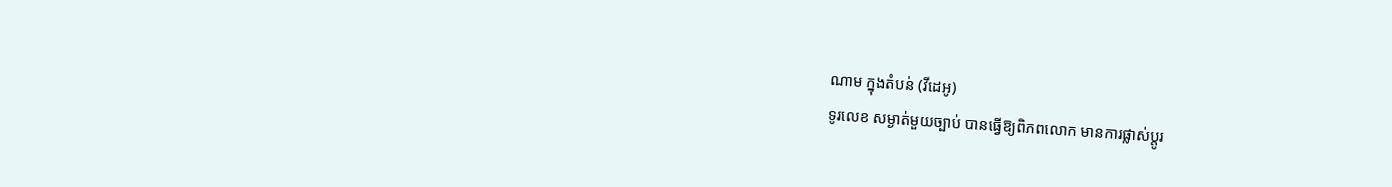ណាម ក្នុងតំបន់ (វីដេអូ)
ទូរលេខ សម្ងាត់មួយច្បាប់ បានធ្វើឱ្យពិភពលោក មានការផ្លាស់ប្ដូរ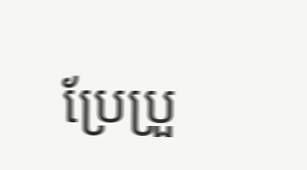ប្រែប្រួ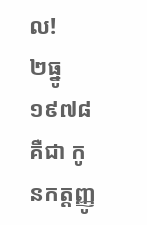ល!
២ធ្នូ ១៩៧៨ គឺជា កូនកត្តញ្ញូ